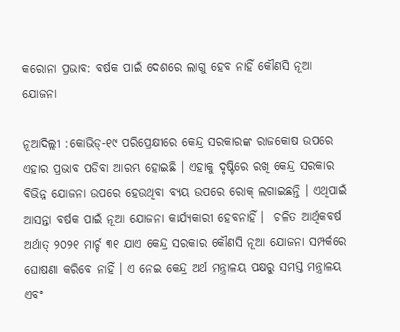କରୋନା ପ୍ରଭାବ: ବର୍ଷକ ପାଇଁ ଦେଶରେ ଲାଗୁ ହେବ ନାହିଁ କୌଣସି ନୂଆ ଯୋଜନା

ନୂଆଦିଲ୍ଲୀ :କୋଭିଡ୍‌-୧୯ ପରିପ୍ରେକ୍ଷୀରେ କେନ୍ଦ୍ର ସରକାରଙ୍କ ରାଜକୋଷ ଉପରେ ଏହାର ପ୍ରଭାବ ପଡିବା ଆରମ୍ଭ ହୋଇଛି । ଏହାକୁ ଦୃଷ୍ଟିରେ ରଖି କେନ୍ଦ୍ର ସରକାର ବିଭିନ୍ନ ଯୋଜନା ଉପରେ ହେଉଥିବା ବ୍ୟୟ ଉପରେ ରୋକ୍‌ ଲଗାଇଛନ୍ତି । ଏଥିପାଇଁ ଆସନ୍ତା ବର୍ଷକ ପାଇଁ ନୂଆ ଯୋଜନା କାର୍ଯ୍ୟକାରୀ ହେବନାହିଁ ।  ଚଳିତ ଆର୍ଥିକବର୍ଷ ଅର୍ଥାତ୍‌ ୨୦୨୧ ମାର୍ଚ୍ଚ ୩୧ ଯାଏ କେନ୍ଦ୍ର ସରକାର କୌଣସି ନୂଆ ଯୋଜନା ସମ୍ପର୍କରେ ଘୋଷଣା କରିବେ ନାହିଁ । ଏ ନେଇ କେନ୍ଦ୍ର ଅର୍ଥ ମନ୍ତ୍ରାଳୟ ପକ୍ଷରୁ ସମସ୍ତ ମନ୍ତ୍ରାଳୟ ଏବଂ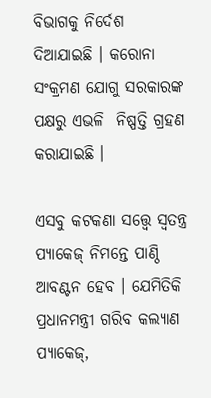ବିଭାଗକୁ ନିର୍ଦେଶ ଦିଆଯାଇଛି ।‌ କରୋନା ସଂକ୍ରମଣ ଯୋଗୁ ସରକାରଙ୍କ ପକ୍ଷରୁ ଏଭଳି  ନିଷ୍ପତ୍ତି ଗ୍ରହଣ କରାଯାଇଛି ।

ଏସବୁ କଟକଣା ସତ୍ତ୍ବେ ସ୍ବତନ୍ତ୍ର ପ୍ୟାକେଜ୍‌ ନିମନ୍ତେ ପାଣ୍ଠି ଆବଣ୍ଟନ ହେବ । ଯେମିତିକି ପ୍ରଧାନମନ୍ତ୍ରୀ ଗରିବ କଲ୍ୟାଣ ପ୍ୟାକେଜ୍‌,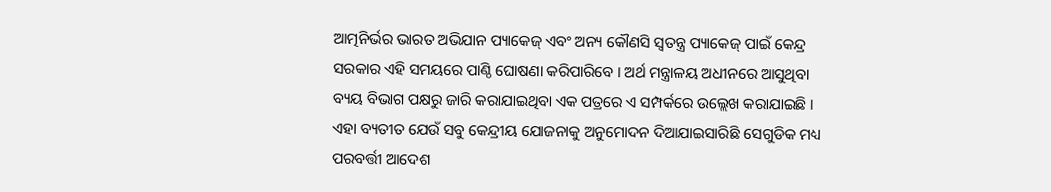ଆତ୍ମନିର୍ଭର ଭାରତ ଅଭିଯାନ ପ୍ୟାକେଜ୍‌ ଏବଂ ଅନ୍ୟ କୌଣସି ସ୍ବତନ୍ତ୍ର ପ୍ୟାକେଜ୍‌ ପାଇଁ କେନ୍ଦ୍ର ସରକାର ଏହି ସମୟରେ ପାଣ୍ଠି ଘୋଷଣା କରିପାରିବେ । ଅର୍ଥ ମନ୍ତ୍ରାଳୟ ଅଧୀନରେ ଆସୁଥିବା ବ୍ୟୟ ବିଭାଗ ପକ୍ଷରୁ ଜାରି କରାଯାଇଥିବା ଏକ ପତ୍ରରେ ଏ ସମ୍ପର୍କରେ ଉଲ୍ଲେଖ କରାଯାଇଛି । ଏହା ବ୍ୟତୀତ ଯେଉଁ ସବୁ କେନ୍ଦ୍ରୀୟ ଯୋଜନାକୁ ଅନୁମୋଦନ ଦିଆଯାଇସାରିଛି ସେଗୁଡିକ ମଧ୍ୟ ପରବର୍ତ୍ତୀ ଆଦେଶ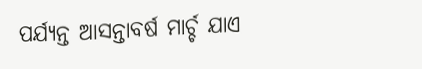ପର୍ଯ୍ୟନ୍ତ ଆସନ୍ତାବର୍ଷ ମାର୍ଚ୍ଚ ଯାଏ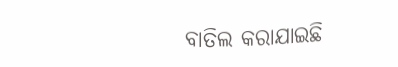ବାତିଲ କରାଯାଇଛି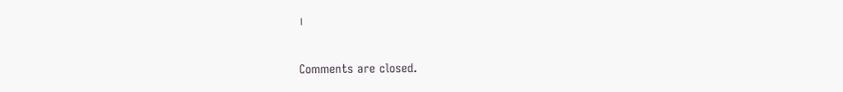।

Comments are closed.